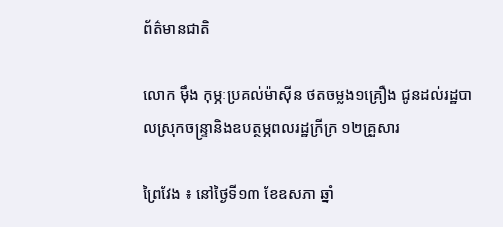ព័ត៌មានជាតិ

លោក ម៉ឹង កុម្ភៈប្រគល់ម៉ាស៊ីន ថតចម្លង១គ្រឿង ជូនដល់រដ្ឋបាលស្រុកចន្រ្ទានិងឧបត្ថម្ភពលរដ្ឋក្រីក្រ ១២គ្រួសារ

ព្រៃវែង ៖ នៅថ្ងៃទី១៣ ខែឧសភា ឆ្នាំ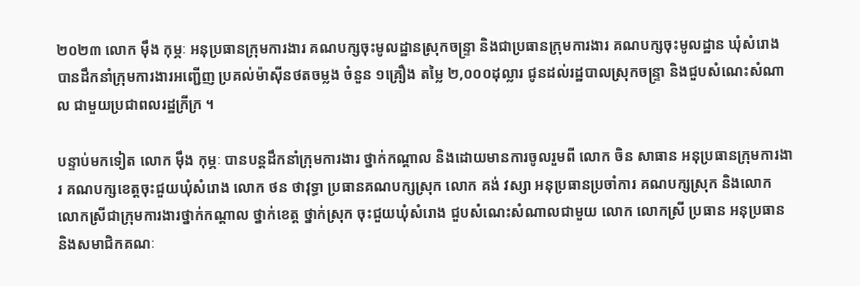២០២៣ លោក ម៉ឹង កុម្ភៈ អនុប្រធានក្រុមការងារ គណបក្សចុះមូលដ្ឋានស្រុកចន្ទ្រា និងជាប្រធានក្រុមការងារ គណបក្សចុះមូលដ្ឋាន ឃុំសំរោង បានដឹកនាំក្រុមការងារអញ្ជើញ ប្រគល់ម៉ាស៊ីនថតចម្លង ចំនួន ១គ្រឿង តម្លៃ ២,០០០ដុល្លារ ជូនដល់រដ្ឋបាលស្រុកចន្ទ្រា និងជួបសំណេះសំណាល ជាមួយប្រជាពលរដ្ឋក្រីក្រ ។

បន្ទាប់មកទៀត លោក ម៉ឹង កុម្ភៈ បានបន្តដឹកនាំក្រុមការងារ ថ្នាក់កណ្ដាល និងដោយមានការចូលរួមពី លោក ចិន សាធាន អនុប្រធានក្រុមការងារ គណបក្សខេត្តចុះជួយឃុំសំរោង លោក ថន ថាវុទ្ធា ប្រធានគណបក្សស្រុក លោក គង់ វស្សា អនុប្រធានប្រចាំការ គណបក្សស្រុក និងលោក លោកស្រីជាក្រុមការងារថ្នាក់កណ្ដាល ថ្នាក់ខេត្ត ថ្នាក់ស្រុក ចុះជួយឃុំសំរោង ជួបសំណេះសំណាលជាមួយ លោក លោកស្រី ប្រធាន អនុប្រធាន និងសមាជិកគណៈ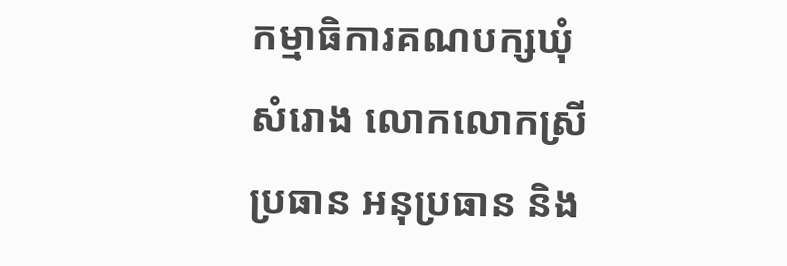កម្មាធិការគណបក្សឃុំសំរោង លោកលោកស្រី ប្រធាន អនុប្រធាន និង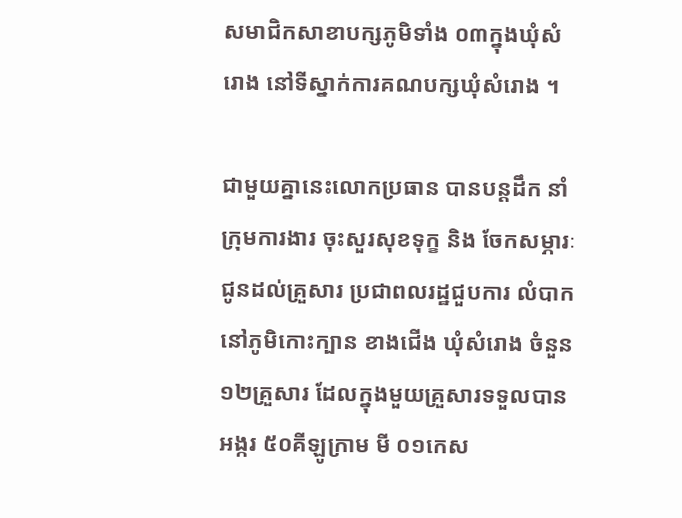សមាជិកសាខាបក្សភូមិទាំង ០៣ក្នុងឃុំសំរោង នៅទីស្នាក់ការគណបក្សឃុំសំរោង ។

ជាមួយគ្នានេះលោកប្រធាន បានបន្តដឹក នាំក្រុមការងារ ចុះសួរសុខទុក្ខ និង ចែកសម្ភារៈជូនដល់គ្រួសារ ប្រជាពលរដ្ឋជួបការ លំបាកនៅភូមិកោះក្បាន ខាងជើង ឃុំសំរោង ចំនួន ១២គ្រួសារ ដែលក្នុងមួយគ្រួសារទទួលបាន អង្ករ ៥០គីឡូក្រាម មី ០១កេស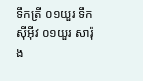ទឹកត្រី ០១យួរ ទឹកស៊ីអ៊ីវ ០១យួរ សារ៉ុង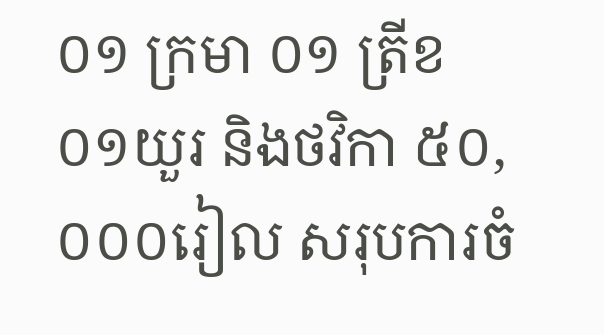០១ ក្រមា ០១ ត្រីខ ០១យួរ និងថវិកា ៥០,០០០រៀល សរុបការចំ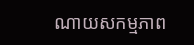ណាយសកម្មភាព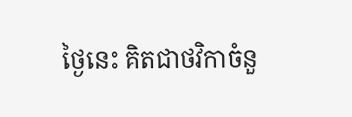ថ្ងៃនេះ គិតជាថវិកាចំនួ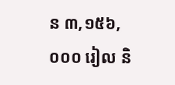ន ៣,១៥៦,០០០ រៀល និ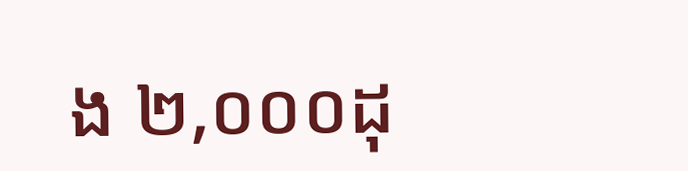ង ២,០០០ដុ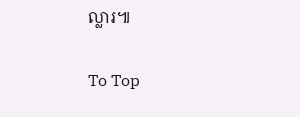ល្លារ៕

To Top